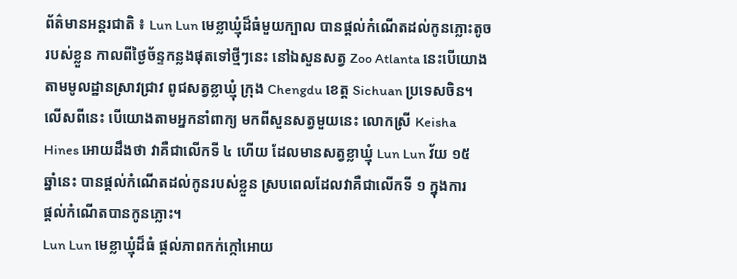ព័ត៌មានអន្តរជាតិ ៖ Lun Lun មេខ្លាឃ្មុំដ៏ធំមួយក្បាល បានផ្តល់កំណើតដល់កូនភ្លោះតូច
របស់ខ្លួន កាលពីថ្ងៃច័ន្ទកន្លងផុតទៅថ្មីៗនេះ នៅឯសួនសត្វ Zoo Atlanta នេះបើយោង
តាមមូលដ្ឋានស្រាវជ្រាវ ពូជសត្វខ្លាឃ្មុំ ក្រុង Chengdu ខេត្ត Sichuan ប្រទេសចិន។
លើសពីនេះ បើយោងតាមអ្នកនាំពាក្យ មកពីសួនសត្វមួយនេះ លោកស្រី Keisha
Hines អោយដឹងថា វាគឺជាលើកទី ៤ ហើយ ដែលមានសត្វខ្លាឃ្មុំ Lun Lun វ័យ ១៥
ឆ្នាំនេះ បានផ្តល់កំណើតដល់កូនរបស់ខ្លួន ស្របពេលដែលវាគឺជាលើកទី ១ ក្នុងការ
ផ្តល់កំណើតបានកូនភ្លោះ។
Lun Lun មេខ្លាឃ្មុំដ៏ធំ ផ្តល់ភាពកក់ក្កៅអោយ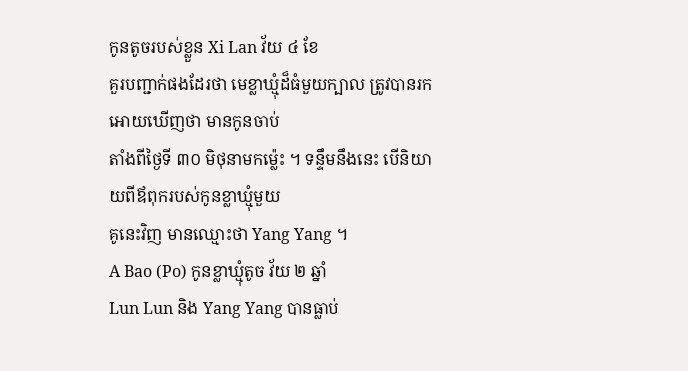កូនតូចរបស់ខ្លួន Xi Lan វ័យ ៤ ខែ
គួរបញ្ជាក់ផងដែរថា មេខ្លាឃ្មុំដ៏ធំមួយក្បាល ត្រូវបានរកអោយឃើញថា មានកូនចាប់
តាំងពីថ្ងៃទី ៣០ មិថុនាមកម្ល៉េះ ។ ទន្ទឹមនឹងនេះ បើនិយាយពីឪពុករបស់កូនខ្លាឃ្មុំមួយ
គូនេះវិញ មានឈ្មោះថា Yang Yang ។
A Bao (Po) កូនខ្លាឃ្មុំតូច វ័យ ២ ឆ្នាំ
Lun Lun និង Yang Yang បានធ្លាប់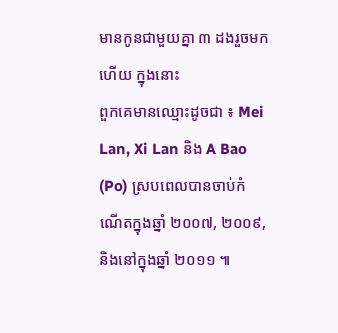មានកូនជាមួយគ្នា ៣ ដងរួចមកហើយ ក្នុងនោះ
ពួកគេមានឈ្មោះដូចជា ៖ Mei Lan, Xi Lan និង A Bao (Po) ស្របពេលបានចាប់កំ
ណើតក្នុងឆ្នាំ ២០០៧, ២០០៩, និងនៅក្នុងឆ្នាំ ២០១១ ៕